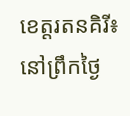ខេត្តរតនគិរី៖ នៅព្រឹកថ្ងៃ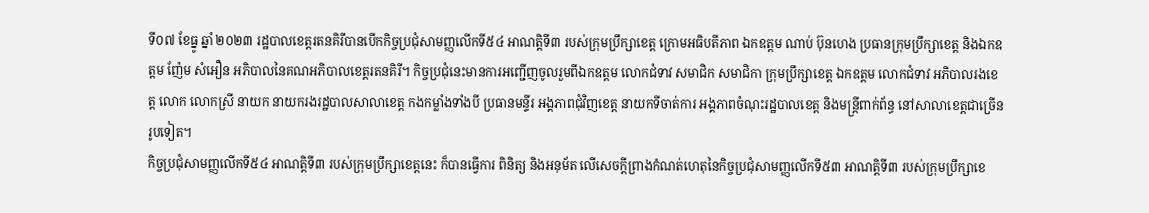ទី០៧ ខែធ្នូ ឆ្នាំ ២០២៣ រដ្ឋបាលខេត្តរតនគិរីបានបើកកិច្ចប្រជុំសាមញ្ញលើកទី៥៤ អាណត្តិទី៣ របស់ក្រុមប្រឹក្សាខេត្ត ក្រោមអធិបតីភាព ឯកឧត្តម ណាប់ ប៊ុនហេង ប្រធានក្រុមប្រឹក្សាខេត្ត និងឯកឧត្តម ញ៉ែម សំអឿន អភិបាលនៃគណអភិបាលខេត្តរតនគិរី។ កិច្ចប្រជុំនេះមានការអញ្ជើញចូលរួមពីឯកឧត្ដម លោកជំទាវ សមាជិក សមាជិកា ក្រុមប្រឹក្សាខេត្ត ឯកឧត្តម លោកជំទាវ អភិបាលរងខេត្ត លោក លោកស្រី នាយក នាយករងរដ្ឋបាលសាលាខេត្ត កងកម្លាំងទាំងបី ប្រធានមន្ទីរ អង្គភាពជុំវិញខេត្ត នាយកទីចាត់ការ អង្គភាពចំណុះរដ្ឋបាលខេត្ត និងមន្ត្រីពាក់ព័ន្ធ នៅសាលាខេត្តជាច្រើនរូបទៀត។
កិច្ចប្រជុំសាមញ្ញលើកទី៥៤ អាណត្តិទី៣ របស់ក្រុមប្រឹក្សាខេត្តនេះ ក៏បានធ្វើការ ពិនិត្យ និងអនុម័ត លើសេចក្តីព្រាងកំណត់ហេតុនៃកិច្ចប្រជុំសាមញ្ញលើកទី៥៣ អាណត្តិទី៣ របស់ក្រុមប្រឹក្សាខេ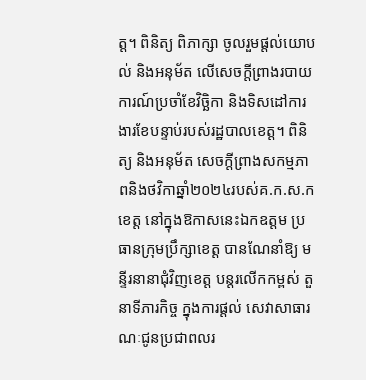ត្ត។ ពិនិត្យ ពិភាក្សា ចូលរួមផ្តល់យោបល់ និងអនុម័ត លើសេចក្តីព្រាងរបាយការណ៍ប្រចាំខែវិច្ឆិកា និងទិសដៅការងារខែបន្ទាប់របស់រដ្ឋបាលខេត្ត។ ពិនិត្យ និងអនុម័ត សេចក្តីព្រាងសកម្មភាពនិងថវិកាឆ្នាំ២០២៤របស់គ.ក.ស.ក ខេត្ត នៅក្នុងឱកាសនេះឯកឧត្តម ប្រធានក្រុមប្រឹក្សាខេត្ត បានណែនាំឱ្យ មន្ទីរនានាជុំវិញខេត្ត បន្តរលើកកម្ពស់ តួនាទីភារកិច្ច ក្នុងការផ្ដល់ សេវាសាធារណៈជូនប្រជាពលរ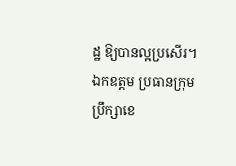ដ្ឋ ឱ្យបានល្អប្រសើរ។ឯកឧត្តម ប្រធានក្រុមប្រឹក្សាខេ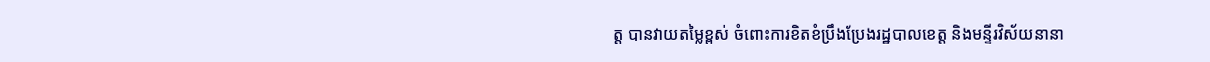ត្ត បានវាយតម្លៃខ្ពស់ ចំពោះការខិតខំប្រឹងប្រែងរដ្ឋបាលខេត្ត និងមន្ទីរវិស័យនានា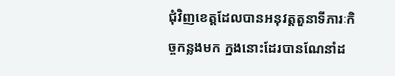ជុំវិញខេត្តដែលបានអនុវត្តតួនាទីភារៈកិច្ចកន្លងមក ក្នងនោះដែរបានណែនាំដ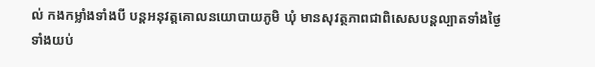ល់ កងកម្លាំងទាំងបី បន្តអនុវត្តគោលនយោបាយភូមិ ឃុំ មានសុវត្ថភាពជាពិសេសបន្តល្បាតទាំងថ្ងៃ ទាំងយប់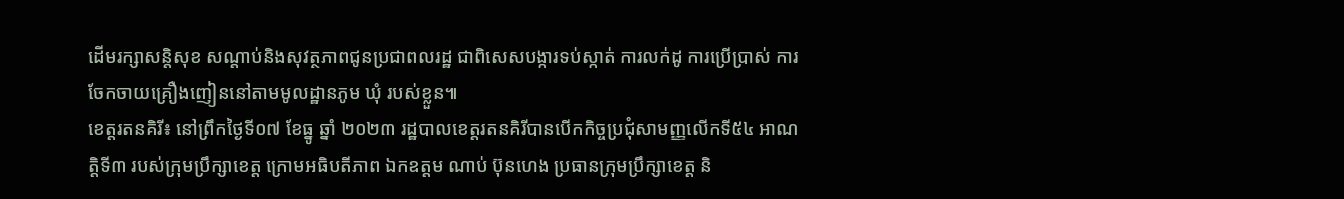ដើមរក្សាសន្តិសុខ សណ្តាប់និងសុវត្ថភាពជូនប្រជាពលរដ្ឋ ជាពិសេសបង្ការទប់ស្កាត់ ការលក់ដូ ការប្រើប្រាស់ ការចែកចាយគ្រឿងញៀននៅតាមមូលដ្ឋានភូម ឃុំ របស់ខ្លួន៕
ខេត្តរតនគិរី៖ នៅព្រឹកថ្ងៃទី០៧ ខែធ្នូ ឆ្នាំ ២០២៣ រដ្ឋបាលខេត្តរតនគិរីបានបើកកិច្ចប្រជុំសាមញ្ញលើកទី៥៤ អាណត្តិទី៣ របស់ក្រុមប្រឹក្សាខេត្ត ក្រោមអធិបតីភាព ឯកឧត្តម ណាប់ ប៊ុនហេង ប្រធានក្រុមប្រឹក្សាខេត្ត និ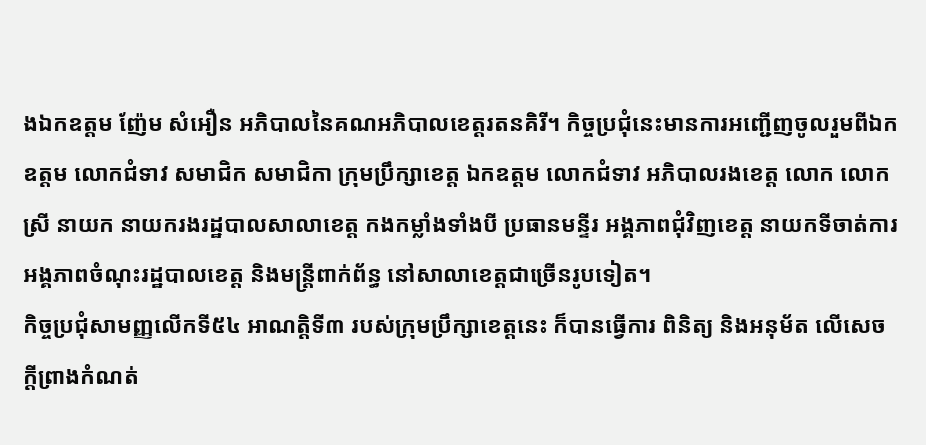ងឯកឧត្តម ញ៉ែម សំអឿន អភិបាលនៃគណអភិបាលខេត្តរតនគិរី។ កិច្ចប្រជុំនេះមានការអញ្ជើញចូលរួមពីឯកឧត្ដម លោកជំទាវ សមាជិក សមាជិកា ក្រុមប្រឹក្សាខេត្ត ឯកឧត្តម លោកជំទាវ អភិបាលរងខេត្ត លោក លោកស្រី នាយក នាយករងរដ្ឋបាលសាលាខេត្ត កងកម្លាំងទាំងបី ប្រធានមន្ទីរ អង្គភាពជុំវិញខេត្ត នាយកទីចាត់ការ អង្គភាពចំណុះរដ្ឋបាលខេត្ត និងមន្ត្រីពាក់ព័ន្ធ នៅសាលាខេត្តជាច្រើនរូបទៀត។
កិច្ចប្រជុំសាមញ្ញលើកទី៥៤ អាណត្តិទី៣ របស់ក្រុមប្រឹក្សាខេត្តនេះ ក៏បានធ្វើការ ពិនិត្យ និងអនុម័ត លើសេចក្តីព្រាងកំណត់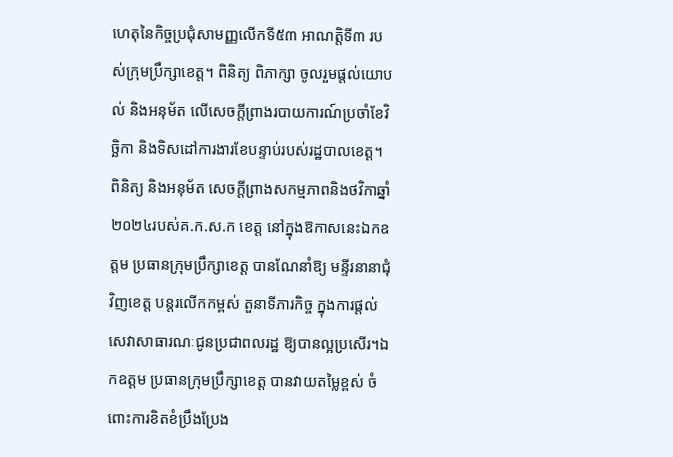ហេតុនៃកិច្ចប្រជុំសាមញ្ញលើកទី៥៣ អាណត្តិទី៣ របស់ក្រុមប្រឹក្សាខេត្ត។ ពិនិត្យ ពិភាក្សា ចូលរួមផ្តល់យោបល់ និងអនុម័ត លើសេចក្តីព្រាងរបាយការណ៍ប្រចាំខែវិច្ឆិកា និងទិសដៅការងារខែបន្ទាប់របស់រដ្ឋបាលខេត្ត។ ពិនិត្យ និងអនុម័ត សេចក្តីព្រាងសកម្មភាពនិងថវិកាឆ្នាំ២០២៤របស់គ.ក.ស.ក ខេត្ត នៅក្នុងឱកាសនេះឯកឧត្តម ប្រធានក្រុមប្រឹក្សាខេត្ត បានណែនាំឱ្យ មន្ទីរនានាជុំវិញខេត្ត បន្តរលើកកម្ពស់ តួនាទីភារកិច្ច ក្នុងការផ្ដល់ សេវាសាធារណៈជូនប្រជាពលរដ្ឋ ឱ្យបានល្អប្រសើរ។ឯកឧត្តម ប្រធានក្រុមប្រឹក្សាខេត្ត បានវាយតម្លៃខ្ពស់ ចំពោះការខិតខំប្រឹងប្រែង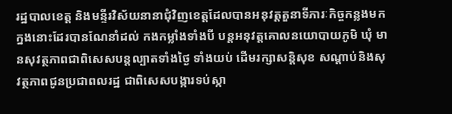រដ្ឋបាលខេត្ត និងមន្ទីរវិស័យនានាជុំវិញខេត្តដែលបានអនុវត្តតួនាទីភារៈកិច្ចកន្លងមក ក្នងនោះដែរបានណែនាំដល់ កងកម្លាំងទាំងបី បន្តអនុវត្តគោលនយោបាយភូមិ ឃុំ មានសុវត្ថភាពជាពិសេសបន្តល្បាតទាំងថ្ងៃ ទាំងយប់ ដើមរក្សាសន្តិសុខ សណ្តាប់និងសុវត្ថភាពជូនប្រជាពលរដ្ឋ ជាពិសេសបង្ការទប់ស្កា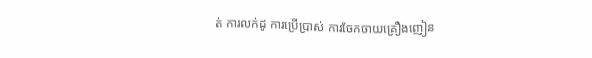ត់ ការលក់ដូ ការប្រើប្រាស់ ការចែកចាយគ្រឿងញៀន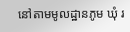នៅតាមមូលដ្ឋានភូម ឃុំ រ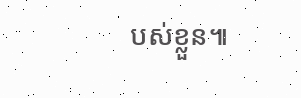បស់ខ្លួន៕